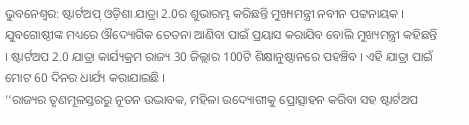ଭୁବନେଶ୍ବର: ଷ୍ଟାର୍ଟଅପ୍ ଓଡ଼ିଶା ଯାତ୍ରା 2.0ର ଶୁଭାରମ୍ଭ କରିଛନ୍ତି ମୁଖ୍ୟମନ୍ତ୍ରୀ ନବୀନ ପଟ୍ଟନାୟକ । ଯୁବଗୋଷ୍ଠୀଙ୍କ ମଧ୍ୟରେ ଔଦ୍ୟୋଗିକ ଚେତନା ଆଣିବା ପାଇଁ ପ୍ରୟାସ କରାଯିବ ବୋଲି ମୁଖ୍ୟମନ୍ତ୍ରୀ କହିଛନ୍ତି । ଷ୍ଟାର୍ଟଅପ 2.0 ଯାତ୍ରା କାର୍ଯ୍ୟକ୍ରମ ରାଜ୍ୟ 30 ଜିଲ୍ଲାର 100ଟି ଶିକ୍ଷାନୁଷ୍ଠାନରେ ପହଞ୍ଚିବ । ଏହି ଯାତ୍ରା ପାଇଁ ମୋଟ 60 ଦିନର ଧାର୍ଯ୍ୟ କରାଯାଇଛି ।
‘‘ରାଜ୍ୟର ତୃଣମୂଳସ୍ତରରୁ ନୂତନ ଉଦ୍ଭାବକ, ମହିଳା ଉଦ୍ୟୋଗୀକୁ ପ୍ରୋତ୍ସାହନ କରିବା ସହ ଷ୍ଟାର୍ଟଅପ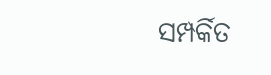ସମ୍ପର୍କିତ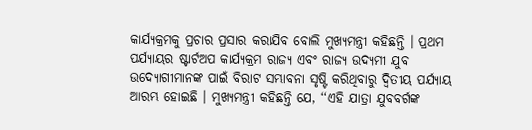କାର୍ଯ୍ୟକ୍ରମକୁ ପ୍ରଚାର ପ୍ରସାର କରାଯିବ ବୋଲି ମୁଖ୍ୟମନ୍ତ୍ରୀ କହିଛନ୍ତି । ପ୍ରଥମ ପର୍ଯ୍ୟାୟର ଷ୍ଟାର୍ଟଅପ କାର୍ଯ୍ୟକ୍ରମ ରାଜ୍ୟ ଏବଂ ରାଜ୍ୟ ଉଦ୍ୟମୀ ଯୁବ ଉଦ୍ୟୋଗୀମାନଙ୍କ ପାଇଁ ବିରାଟ ସମ୍ଭାବନା ସୃଷ୍ଟି କରିଥିବାରୁ ଦ୍ଵିତୀୟ ପର୍ଯ୍ୟାୟ ଆରମ୍ଭ ହୋଇଛି । ମୁଖ୍ୟମନ୍ତ୍ରୀ କହିଛନ୍ତି ଯେ, ‘‘ଏହି ଯାତ୍ରା ଯୁବବର୍ଗଙ୍କ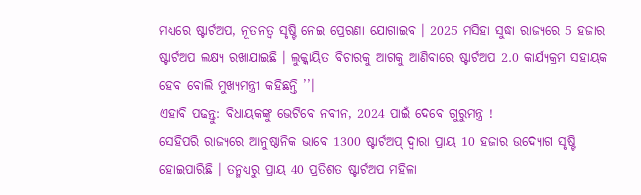ମଧ୍ୟରେ ଷ୍ଟାର୍ଟଅପ, ନୂତନତ୍ବ ସୃଷ୍ଟି ନେଇ ପ୍ରେରଣା ଯୋଗାଇବ । 2025 ମସିହା ସୁଦ୍ଧା ରାଜ୍ୟରେ 5 ହଜାର ଷ୍ଟାର୍ଟଅପ ଲକ୍ଷ୍ୟ ରଖାଯାଇଛି । ଲୁକ୍କାୟିତ ବିଚାରକୁ ଆଗକୁ ଆଣିବାରେ ଷ୍ଟାର୍ଟଅପ 2.0 କାର୍ଯ୍ୟକ୍ରମ ସହାୟକ ହେବ ବୋଲି ମୁଖ୍ୟମନ୍ତ୍ରୀ କହିଛନ୍ତି ’’।
ଏହାବି ପଢନ୍ତୁ: ବିଧାୟକଙ୍କୁ ଭେଟିବେ ନବୀନ, 2024 ପାଇଁ ଦେବେ ଗୁରୁମନ୍ତ୍ର !
ସେହିପରି ରାଜ୍ୟରେ ଆନୁଷ୍ଠାନିକ ଭାବେ 1300 ଷ୍ଟାର୍ଟଅପ୍ ଦ୍ୱାରା ପ୍ରାୟ 10 ହଜାର ଉଦ୍ୟୋଗ ସୃଷ୍ଟି ହୋଇପାରିଛି । ତନ୍ମଧ୍ୟରୁ ପ୍ରାୟ 40 ପ୍ରତିଶତ ଷ୍ଟାର୍ଟଅପ ମହିଳା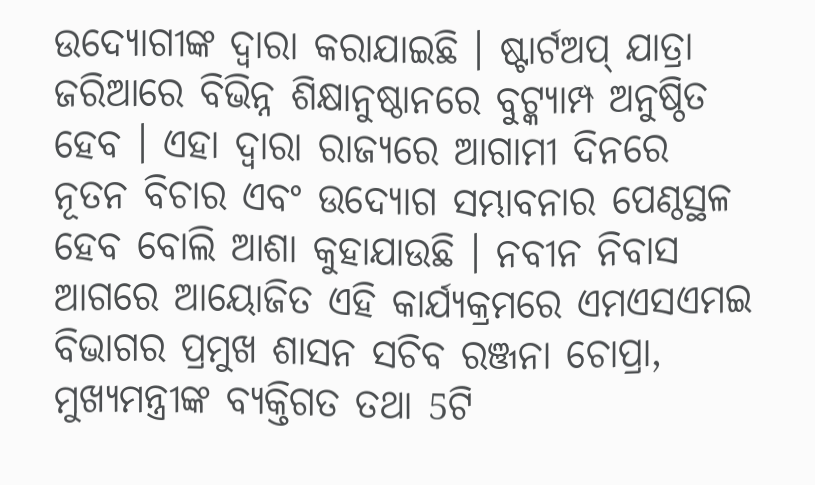ଉଦ୍ୟୋଗୀଙ୍କ ଦ୍ବାରା କରାଯାଇଛି । ଷ୍ଟାର୍ଟଅପ୍ ଯାତ୍ରା ଜରିଆରେ ବିଭିନ୍ନ ଶିକ୍ଷାନୁଷ୍ଠାନରେ ବୁଟ୍କ୍ୟାମ୍ପ ଅନୁଷ୍ଠିତ ହେବ । ଏହା ଦ୍ବାରା ରାଜ୍ୟରେ ଆଗାମୀ ଦିନରେ ନୂତନ ବିଚାର ଏବଂ ଉଦ୍ୟୋଗ ସମ୍ଭାବନାର ପେଣ୍ଠସ୍ଥଳ ହେବ ବୋଲି ଆଶା କୁହାଯାଉଛି । ନବୀନ ନିବାସ ଆଗରେ ଆୟୋଜିତ ଏହି କାର୍ଯ୍ୟକ୍ରମରେ ଏମଏସଏମଇ ବିଭାଗର ପ୍ରମୁଖ ଶାସନ ସଚିବ ରଞ୍ଜନା ଚୋପ୍ରା, ମୁଖ୍ୟମନ୍ତ୍ରୀଙ୍କ ବ୍ୟକ୍ତିଗତ ତଥା 5ଟି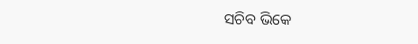ସଚିବ ଭିକେ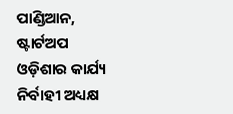ପାଣ୍ଡିଆନ, ଷ୍ଟାର୍ଟଅପ ଓଡ଼ିଶାର କାର୍ଯ୍ୟ ନିର୍ବାହୀ ଅଧ୍ୟକ୍ଷ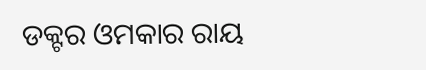ଡକ୍ଟର ଓମକାର ରାୟ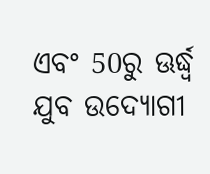ଏବଂ 50ରୁ ଊର୍ଦ୍ଧ୍ବ ଯୁବ ଉଦ୍ୟୋଗୀ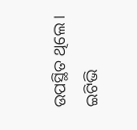ଉପସ୍ଥିତ ଥିଲେ ।
ଇଟିଭି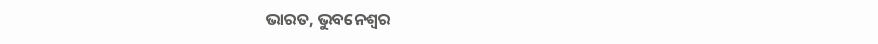ଭାରତ, ଭୁବନେଶ୍ବର